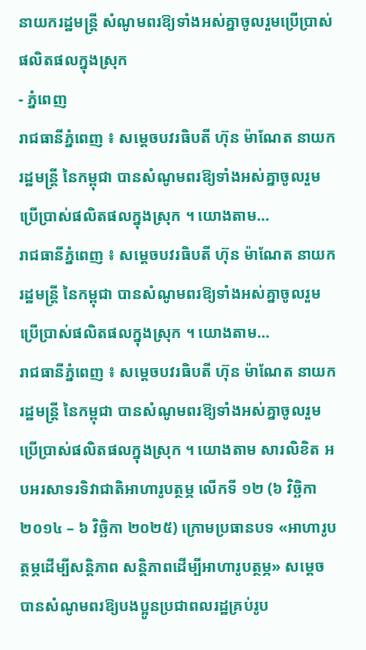នាយករដ្ឋមន្ត្រី សំណូមពរឱ្យទាំងអស់គ្នាចូលរួមប្រើប្រាស់ផលិតផលក្នុងស្រុក
- ភ្នំពេញ
រាជធានីភ្នំពេញ ៖ សម្តេចបវរធិបតី ហ៊ុន ម៉ាណែត នាយករដ្ឋមន្ត្រី នៃកម្ពុជា បានសំណូមពរឱ្យទាំងអស់គ្នាចូលរួមប្រើប្រាស់ផលិតផលក្នុងស្រុក ។ យោងតាម…
រាជធានីភ្នំពេញ ៖ សម្តេចបវរធិបតី ហ៊ុន ម៉ាណែត នាយករដ្ឋមន្ត្រី នៃកម្ពុជា បានសំណូមពរឱ្យទាំងអស់គ្នាចូលរួមប្រើប្រាស់ផលិតផលក្នុងស្រុក ។ យោងតាម…
រាជធានីភ្នំពេញ ៖ សម្តេចបវរធិបតី ហ៊ុន ម៉ាណែត នាយករដ្ឋមន្ត្រី នៃកម្ពុជា បានសំណូមពរឱ្យទាំងអស់គ្នាចូលរួមប្រើប្រាស់ផលិតផលក្នុងស្រុក ។ យោងតាម សារលិខិត អបអរសាទរទិវាជាតិអាហារូបត្ថម្ភ លើកទី ១២ (៦ វិច្ឆិកា ២០១៤ – ៦ វិច្ឆិកា ២០២៥) ក្រោមប្រធានបទ «អាហារូបត្ថម្ភដើម្បីសន្តិភាព សន្តិភាពដើម្បីអាហារូបត្ថម្ភ» សម្តេចបានសំណូមពរឱ្យបងប្អូនប្រជាពលរដ្ឋគ្រប់រូប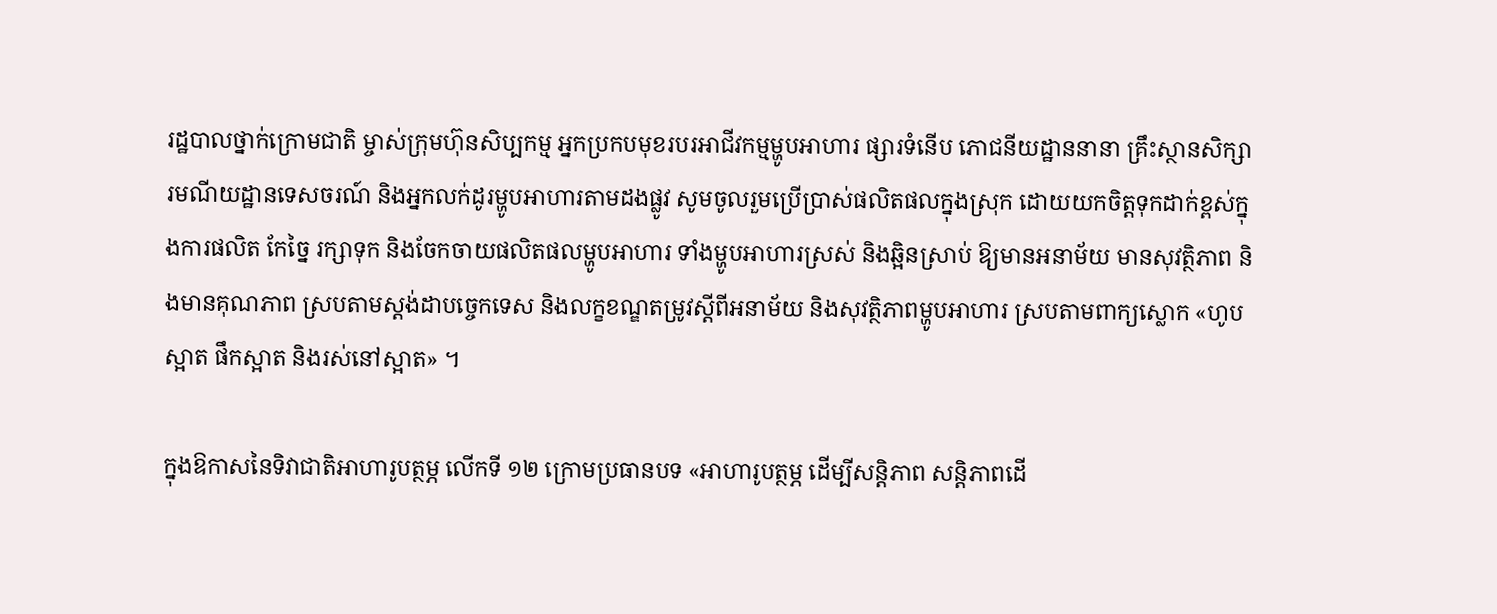រដ្ឋបាលថ្នាក់ក្រោមជាតិ ម្ចាស់ក្រុមហ៊ុនសិប្បកម្ម អ្នកប្រកបមុខរបរអាជីវកម្មម្ហូបអាហារ ផ្សារទំនើប ភោជនីយដ្ឋាននានា គ្រឹះស្ថានសិក្សា រមណីយដ្ឋានទេសចរណ៍ និងអ្នកលក់ដូរម្ហូបអាហារតាមដងផ្លូវ សូមចូលរួមប្រើប្រាស់ផលិតផលក្នុងស្រុក ដោយយកចិត្តទុកដាក់ខ្ពស់ក្នុងការផលិត កែច្នៃ រក្សាទុក និងចែកចាយផលិតផលម្ហូបអាហារ ទាំងម្ហូបអាហារស្រស់ និងឆ្អិនស្រាប់ ឱ្យមានអនាម័យ មានសុវត្ថិភាព និងមានគុណភាព ស្របតាមស្ដង់ដាបច្ចេកទេស និងលក្ខខណ្ឌតម្រូវស្តីពីអនាម័យ និងសុវត្ថិភាពម្ហូបអាហារ ស្របតាមពាក្យស្លោក «ហូបស្អាត ផឹកស្អាត និងរស់នៅស្អាត» ។

ក្នុងឱកាសនៃទិវាជាតិអាហារូបត្ថម្ភ លើកទី ១២ ក្រោមប្រធានបទ «អាហារូបត្ថម្ភ ដើម្បីសន្តិភាព សន្តិភាពដើ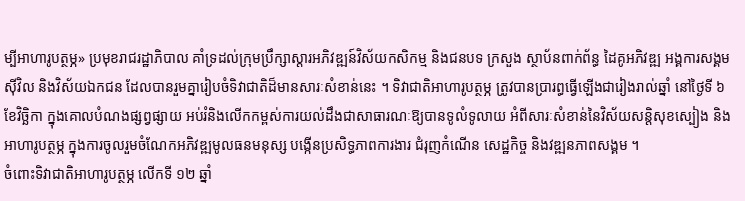ម្បីអាហារូបត្ថម្ភ» ប្រមុខរាជរដ្ឋាភិបាល គាំទ្រដល់ក្រុមប្រឹក្សាស្តារអភិវឌ្ឍន៍វិស័យកសិកម្ម និងជនបទ ក្រសួង ស្ថាប័នពាក់ព័ន្ធ ដៃគូអភិវឌ្ឍ អង្គការសង្គមស៊ីវិល និងវិស័យឯកជន ដែលបានរួមគ្នារៀបចំទិវាជាតិដ៏មានសារៈសំខាន់នេះ ។ ទិវាជាតិអាហារូបត្ថម្ភ ត្រូវបានប្រារព្ធធ្វើឡើងជារៀងរាល់ឆ្នាំ នៅថ្ងៃទី ៦ ខែវិច្ឆិកា ក្នុងគោលបំណងផ្សព្វផ្សាយ អប់រំនិងលើកកម្ពស់ការយល់ដឹងជាសាធារណៈឱ្យបានទូលំទូលាយ អំពីសារៈសំខាន់នៃវិស័យសន្តិសុខស្បៀង និងអាហារូបត្ថម្ភ ក្នុងការចូលរួមចំណែកអភិវឌ្ឍមូលធនមនុស្ស បង្កើនប្រសិទ្ធភាពការងារ ជំរុញកំណើន សេដ្ឋកិច្ច និងវឌ្ឍនភាពសង្គម ។
ចំពោះទិវាជាតិអាហារូបត្ថម្ភ លើកទី ១២ ឆ្នាំ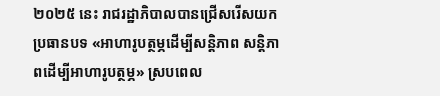២០២៥ នេះ រាជរដ្ឋាភិបាលបានជ្រើសរើសយក ប្រធានបទ «អាហារូបត្ថម្ភដើម្បីសន្តិភាព សន្តិភាពដើម្បីអាហារូបត្ថម្ភ» ស្របពេល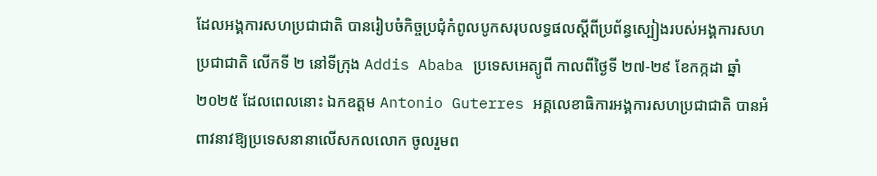ដែលអង្គការសហប្រជាជាតិ បានរៀបចំកិច្ចប្រជុំកំពូលបូកសរុបលទ្ធផលស្តីពីប្រព័ន្ធស្បៀងរបស់អង្គការសហប្រជាជាតិ លើកទី ២ នៅទីក្រុង Addis Ababa ប្រទេសអេត្យូពី កាលពីថ្ងៃទី ២៧-២៩ ខែកក្កដា ឆ្នាំ ២០២៥ ដែលពេលនោះ ឯកឧត្តម Antonio Guterres អគ្គលេខាធិការអង្គការសហប្រជាជាតិ បានអំពាវនាវឱ្យប្រទេសនានាលើសកលលោក ចូលរួមព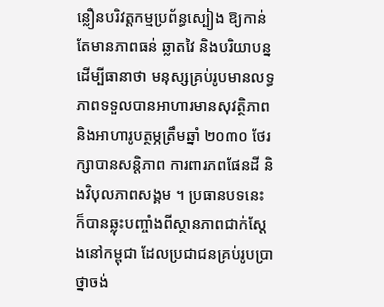ន្លឿនបរិវត្តកម្មប្រព័ន្ធស្បៀង ឱ្យកាន់តែមានភាពធន់ ឆ្លាតវៃ និងបរិយាបន្ន ដើម្បីធានាថា មនុស្សគ្រប់រូបមានលទ្ធភាពទទួលបានអាហារមានសុវត្ថិភាព និងអាហារូបត្ថម្ភត្រឹមឆ្នាំ ២០៣០ ថែរក្សាបានសន្តិភាព ការពារភពផែនដី និងវិបុលភាពសង្គម ។ ប្រធានបទនេះ ក៏បានឆ្លុះបញ្ចាំងពីស្ថានភាពជាក់ស្ដែងនៅកម្ពុជា ដែលប្រជាជនគ្រប់រូបប្រាថ្នាចង់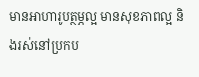មានអាហារូបត្ថម្ភល្អ មានសុខភាពល្អ និងរស់នៅប្រកប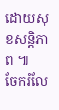ដោយសុខសន្តិភាព ៕
ចែករំលែ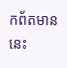កព័តមាននេះ